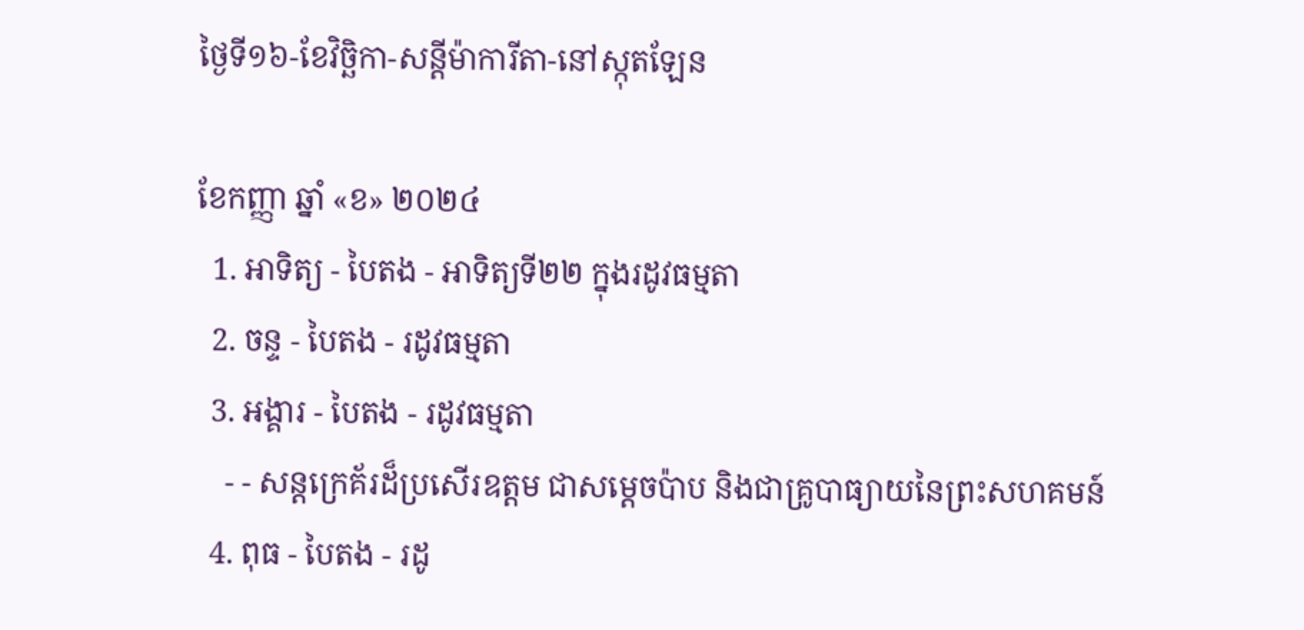ថ្ងៃទី១៦-ខែវិច្ឆិកា-សន្តីម៉ាការីតា-នៅស្កុតឡែន

ខែកញ្ញា ឆ្នាំ «ខ» ២០២៤
  1. អាទិត្យ - បៃតង - អាទិត្យទី២២ ក្នុងរដូវធម្មតា
  2. ចន្ទ - បៃតង - រដូវធម្មតា
  3. អង្គារ - បៃតង - រដូវធម្មតា
    - - សន្តក្រេគ័រដ៏ប្រសើរឧត្តម ជាសម្ដេចប៉ាប និងជាគ្រូបាធ្យាយនៃព្រះសហគមន៍
  4. ពុធ - បៃតង - រដូ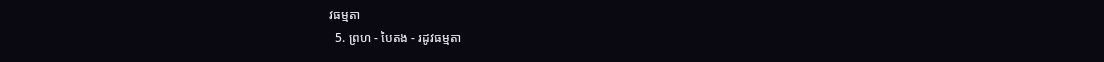វធម្មតា
  5. ព្រហ - បៃតង - រដូវធម្មតា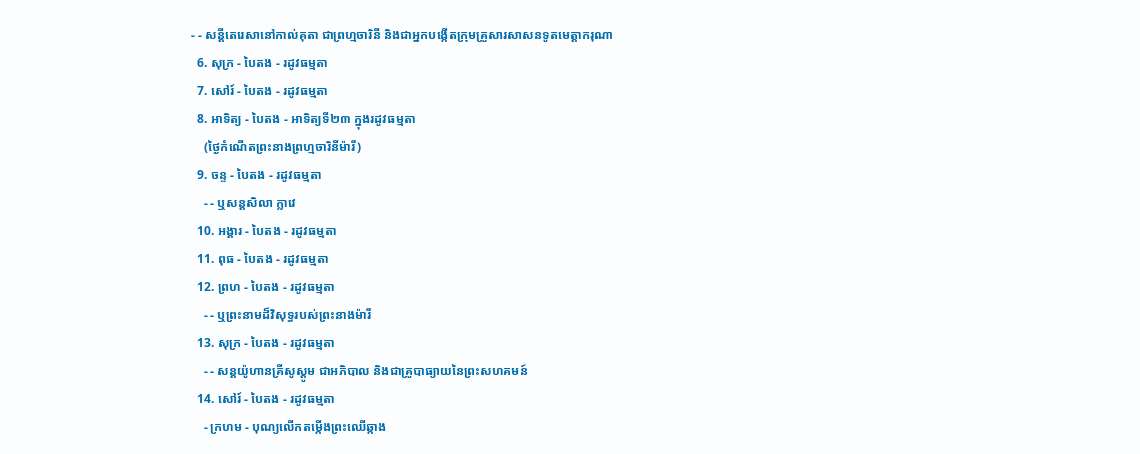- - សន្តីតេរេសានៅកាល់គុតា ជាព្រហ្មចារិនី និងជាអ្នកបង្កើតក្រុមគ្រួសារសាសនទូតមេត្ដាករុណា
  6. សុក្រ - បៃតង - រដូវធម្មតា
  7. សៅរ៍ - បៃតង - រដូវធម្មតា
  8. អាទិត្យ - បៃតង - អាទិត្យទី២៣ ក្នុងរដូវធម្មតា
    (ថ្ងៃកំណើតព្រះនាងព្រហ្មចារិនីម៉ារី)
  9. ចន្ទ - បៃតង - រដូវធម្មតា
    - - ឬសន្តសិលា ក្លាវេ
  10. អង្គារ - បៃតង - រដូវធម្មតា
  11. ពុធ - បៃតង - រដូវធម្មតា
  12. ព្រហ - បៃតង - រដូវធម្មតា
    - - ឬព្រះនាមដ៏វិសុទ្ធរបស់ព្រះនាងម៉ារី
  13. សុក្រ - បៃតង - រដូវធម្មតា
    - - សន្តយ៉ូហានគ្រីសូស្តូម ជាអភិបាល និងជាគ្រូបាធ្យាយនៃព្រះសហគមន៍
  14. សៅរ៍ - បៃតង - រដូវធម្មតា
    - ក្រហម - បុណ្យលើកតម្កើងព្រះឈើឆ្កាង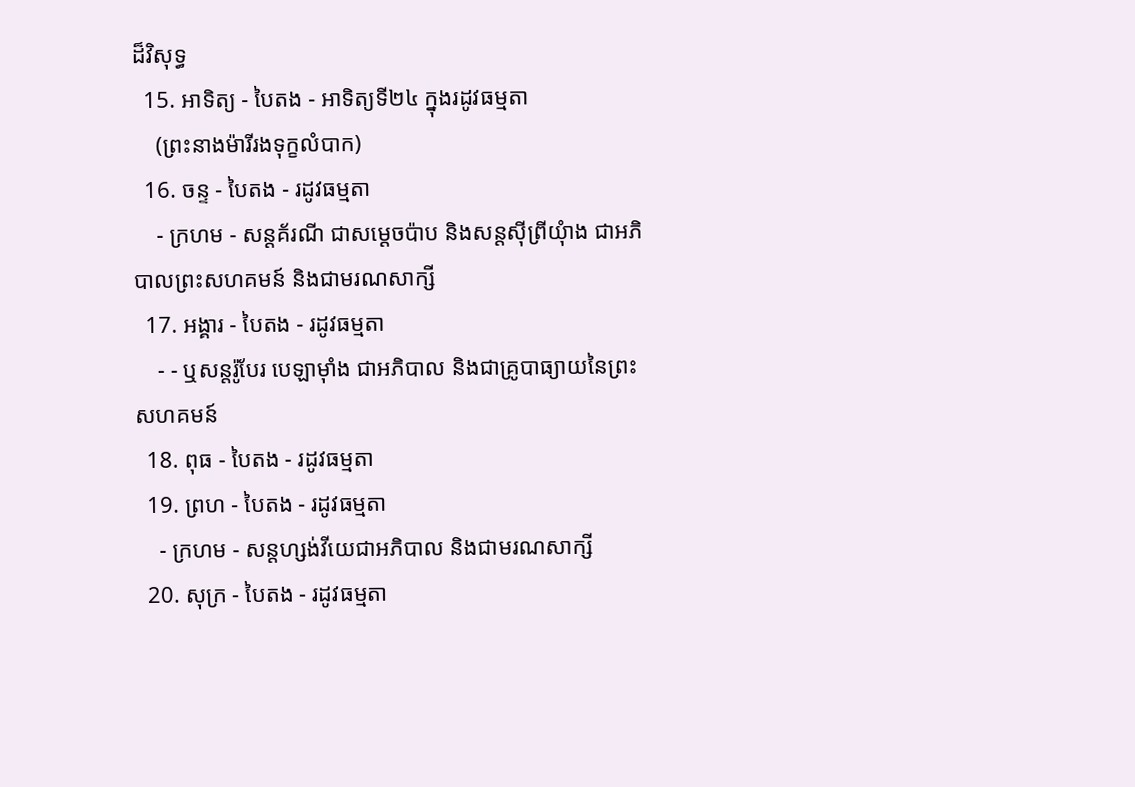ដ៏វិសុទ្ធ
  15. អាទិត្យ - បៃតង - អាទិត្យទី២៤ ក្នុងរដូវធម្មតា
    (ព្រះនាងម៉ារីរងទុក្ខលំបាក)
  16. ចន្ទ - បៃតង - រដូវធម្មតា
    - ក្រហម - សន្តគ័រណី ជាសម្ដេចប៉ាប និងសន្តស៊ីព្រីយុំាង ជាអភិបាលព្រះសហគមន៍ និងជាមរណសាក្សី
  17. អង្គារ - បៃតង - រដូវធម្មតា
    - - ឬសន្តរ៉ូបែរ បេឡាម៉ាំង ជាអភិបាល និងជាគ្រូបាធ្យាយនៃព្រះសហគមន៍
  18. ពុធ - បៃតង - រដូវធម្មតា
  19. ព្រហ - បៃតង - រដូវធម្មតា
    - ក្រហម - សន្តហ្សង់វីយេជាអភិបាល និងជាមរណសាក្សី
  20. សុក្រ - បៃតង - រដូវធម្មតា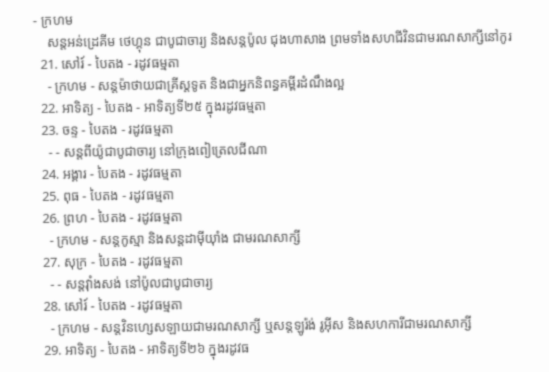- ក្រហម
    សន្តអន់ដ្រេគីម ថេហ្គុន ជាបូជាចារ្យ និងសន្តប៉ូល ជុងហាសាង ព្រមទាំងសហជីវិនជាមរណសាក្សីនៅកូរ
  21. សៅរ៍ - បៃតង - រដូវធម្មតា
    - ក្រហម - សន្តម៉ាថាយជាគ្រីស្តទូត និងជាអ្នកនិពន្ធគម្ពីរដំណឹងល្អ
  22. អាទិត្យ - បៃតង - អាទិត្យទី២៥ ក្នុងរដូវធម្មតា
  23. ចន្ទ - បៃតង - រដូវធម្មតា
    - - សន្តពីយ៉ូជាបូជាចារ្យ នៅក្រុងពៀត្រេលជីណា
  24. អង្គារ - បៃតង - រដូវធម្មតា
  25. ពុធ - បៃតង - រដូវធម្មតា
  26. ព្រហ - បៃតង - រដូវធម្មតា
    - ក្រហម - សន្តកូស្មា និងសន្តដាម៉ីយុាំង ជាមរណសាក្សី
  27. សុក្រ - បៃតង - រដូវធម្មតា
    - - សន្តវុាំងសង់ នៅប៉ូលជាបូជាចារ្យ
  28. សៅរ៍ - បៃតង - រដូវធម្មតា
    - ក្រហម - សន្តវិនហ្សេសឡាយជាមរណសាក្សី ឬសន្តឡូរ៉ង់ រូអ៊ីស និងសហការីជាមរណសាក្សី
  29. អាទិត្យ - បៃតង - អាទិត្យទី២៦ ក្នុងរដូវធ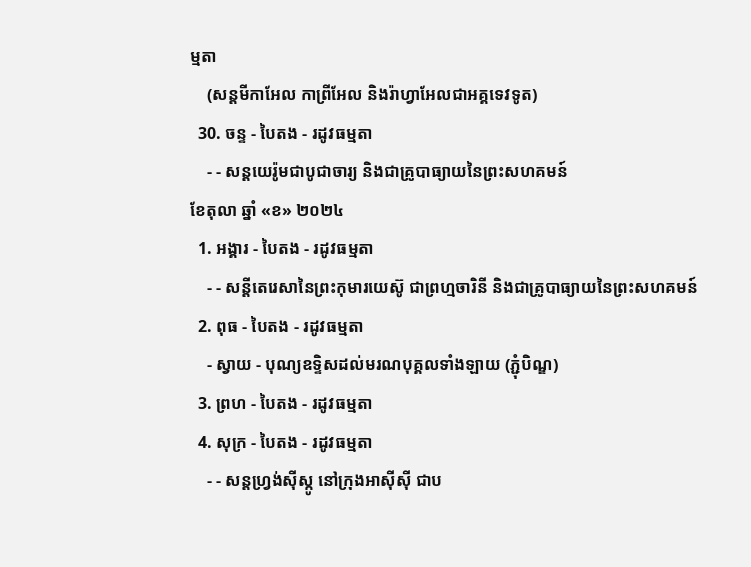ម្មតា
    (សន្តមីកាអែល កាព្រីអែល និងរ៉ាហ្វាអែលជាអគ្គទេវទូត)
  30. ចន្ទ - បៃតង - រដូវធម្មតា
    - - សន្ដយេរ៉ូមជាបូជាចារ្យ និងជាគ្រូបាធ្យាយនៃព្រះសហគមន៍
ខែតុលា ឆ្នាំ «ខ» ២០២៤
  1. អង្គារ - បៃតង - រដូវធម្មតា
    - - សន្តីតេរេសានៃព្រះកុមារយេស៊ូ ជាព្រហ្មចារិនី និងជាគ្រូបាធ្យាយនៃព្រះសហគមន៍
  2. ពុធ - បៃតង - រដូវធម្មតា
    - ស្វាយ - បុណ្យឧទ្ទិសដល់មរណបុគ្គលទាំងឡាយ (ភ្ជុំបិណ្ឌ)
  3. ព្រហ - បៃតង - រដូវធម្មតា
  4. សុក្រ - បៃតង - រដូវធម្មតា
    - - សន្តហ្វ្រង់ស៊ីស្កូ នៅក្រុងអាស៊ីស៊ី ជាប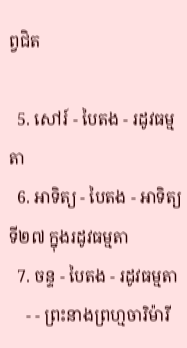ព្វជិត

  5. សៅរ៍ - បៃតង - រដូវធម្មតា
  6. អាទិត្យ - បៃតង - អាទិត្យទី២៧ ក្នុងរដូវធម្មតា
  7. ចន្ទ - បៃតង - រដូវធម្មតា
    - - ព្រះនាងព្រហ្មចារិម៉ារី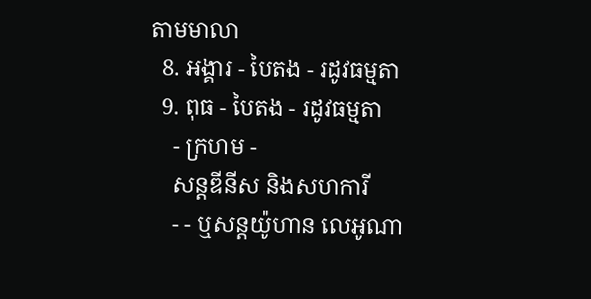តាមមាលា
  8. អង្គារ - បៃតង - រដូវធម្មតា
  9. ពុធ - បៃតង - រដូវធម្មតា
    - ក្រហម -
    សន្តឌីនីស និងសហការី
    - - ឬសន្តយ៉ូហាន លេអូណា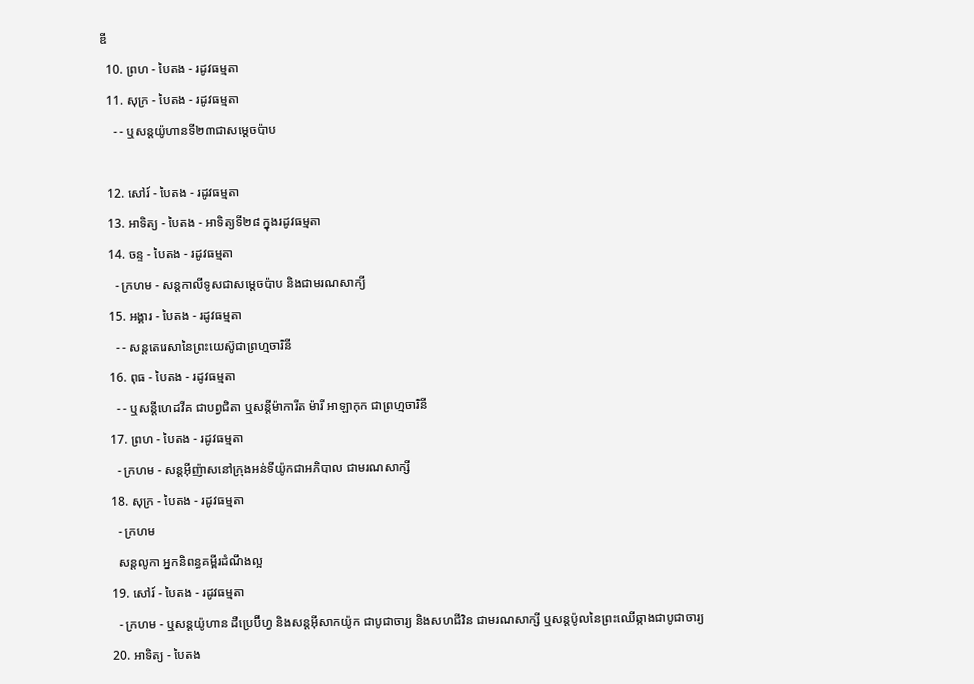ឌី
  10. ព្រហ - បៃតង - រដូវធម្មតា
  11. សុក្រ - បៃតង - រដូវធម្មតា
    - - ឬសន្តយ៉ូហានទី២៣ជាសម្តេចប៉ាប

  12. សៅរ៍ - បៃតង - រដូវធម្មតា
  13. អាទិត្យ - បៃតង - អាទិត្យទី២៨ ក្នុងរដូវធម្មតា
  14. ចន្ទ - បៃតង - រដូវធម្មតា
    - ក្រហម - សន្ដកាលីទូសជាសម្ដេចប៉ាប និងជាមរណសាក្យី
  15. អង្គារ - បៃតង - រដូវធម្មតា
    - - សន្តតេរេសានៃព្រះយេស៊ូជាព្រហ្មចារិនី
  16. ពុធ - បៃតង - រដូវធម្មតា
    - - ឬសន្ដីហេដវីគ ជាបព្វជិតា ឬសន្ដីម៉ាការីត ម៉ារី អាឡាកុក ជាព្រហ្មចារិនី
  17. ព្រហ - បៃតង - រដូវធម្មតា
    - ក្រហម - សន្តអ៊ីញ៉ាសនៅក្រុងអន់ទីយ៉ូកជាអភិបាល ជាមរណសាក្សី
  18. សុក្រ - បៃតង - រដូវធម្មតា
    - ក្រហម
    សន្តលូកា អ្នកនិពន្ធគម្ពីរដំណឹងល្អ
  19. សៅរ៍ - បៃតង - រដូវធម្មតា
    - ក្រហម - ឬសន្ដយ៉ូហាន ដឺប្រេប៊ីហ្វ និងសន្ដអ៊ីសាកយ៉ូក ជាបូជាចារ្យ និងសហជីវិន ជាមរណសាក្សី ឬសន្ដប៉ូលនៃព្រះឈើឆ្កាងជាបូជាចារ្យ
  20. អាទិត្យ - បៃតង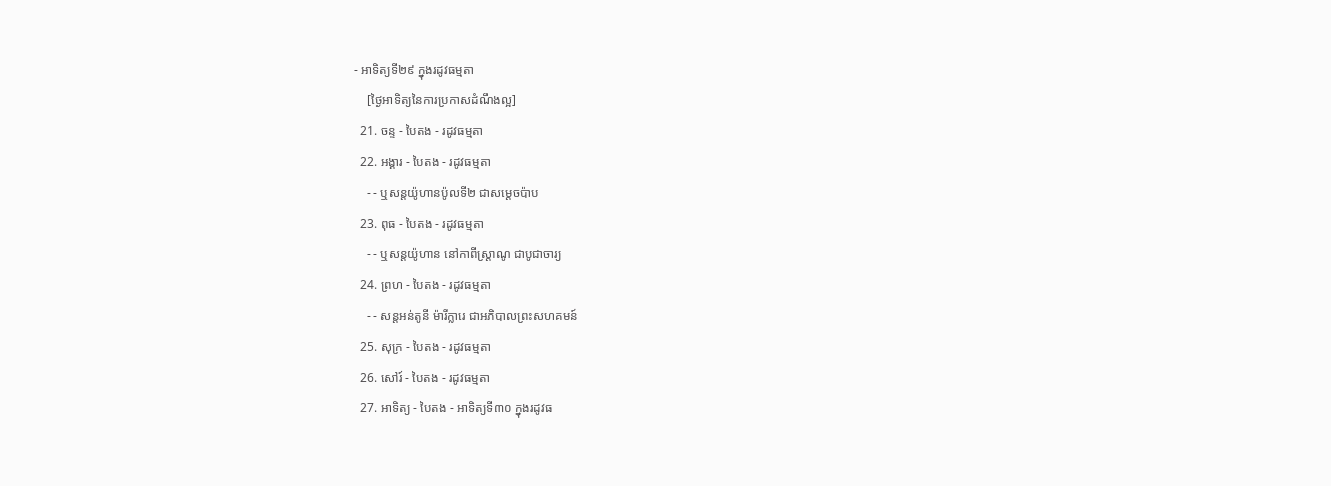- អាទិត្យទី២៩ ក្នុងរដូវធម្មតា
    [ថ្ងៃអាទិត្យនៃការប្រកាសដំណឹងល្អ]
  21. ចន្ទ - បៃតង - រដូវធម្មតា
  22. អង្គារ - បៃតង - រដូវធម្មតា
    - - ឬសន្តយ៉ូហានប៉ូលទី២ ជាសម្ដេចប៉ាប
  23. ពុធ - បៃតង - រដូវធម្មតា
    - - ឬសន្ដយ៉ូហាន នៅកាពីស្រ្ដាណូ ជាបូជាចារ្យ
  24. ព្រហ - បៃតង - រដូវធម្មតា
    - - សន្តអន់តូនី ម៉ារីក្លារេ ជាអភិបាលព្រះសហគមន៍
  25. សុក្រ - បៃតង - រដូវធម្មតា
  26. សៅរ៍ - បៃតង - រដូវធម្មតា
  27. អាទិត្យ - បៃតង - អាទិត្យទី៣០ ក្នុងរដូវធ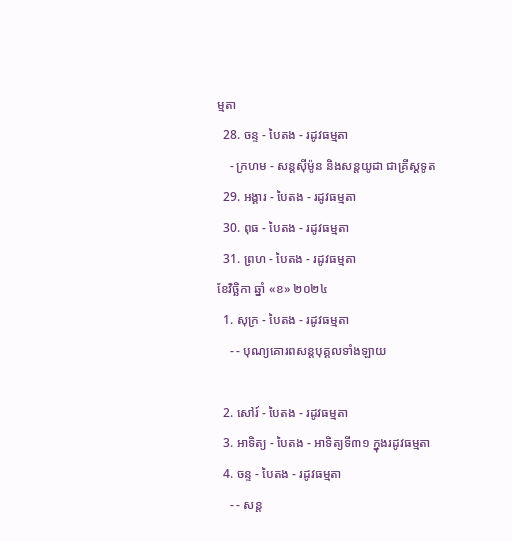ម្មតា
  28. ចន្ទ - បៃតង - រដូវធម្មតា
    - ក្រហម - សន្ដស៊ីម៉ូន និងសន្ដយូដា ជាគ្រីស្ដទូត
  29. អង្គារ - បៃតង - រដូវធម្មតា
  30. ពុធ - បៃតង - រដូវធម្មតា
  31. ព្រហ - បៃតង - រដូវធម្មតា
ខែវិច្ឆិកា ឆ្នាំ «ខ» ២០២៤
  1. សុក្រ - បៃតង - រដូវធម្មតា
    - - បុណ្យគោរពសន្ដបុគ្គលទាំងឡាយ

  2. សៅរ៍ - បៃតង - រដូវធម្មតា
  3. អាទិត្យ - បៃតង - អាទិត្យទី៣១ ក្នុងរដូវធម្មតា
  4. ចន្ទ - បៃតង - រដូវធម្មតា
    - - សន្ដ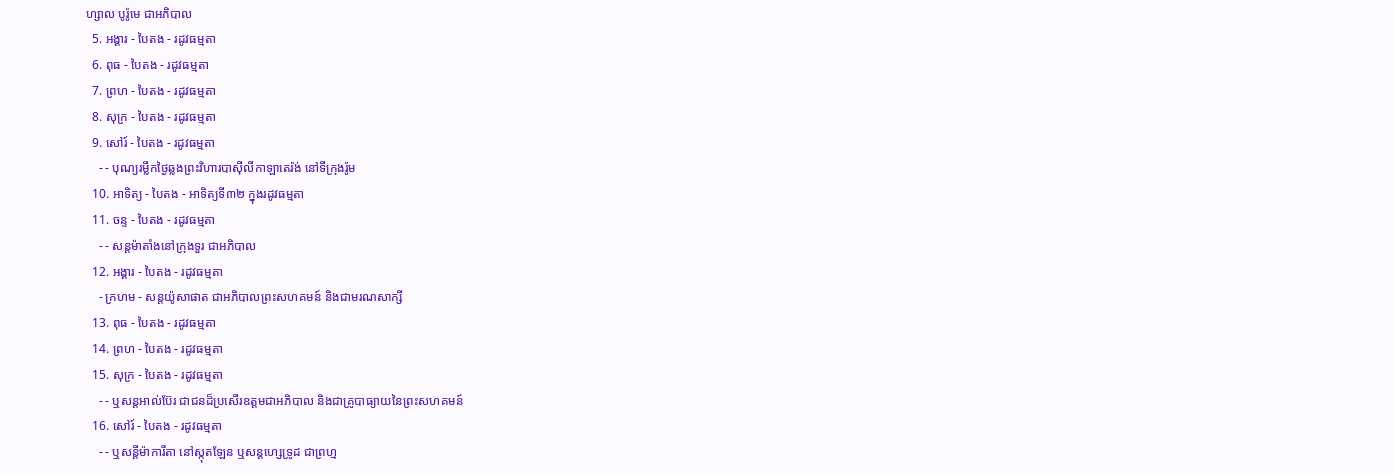ហ្សាល បូរ៉ូមេ ជាអភិបាល
  5. អង្គារ - បៃតង - រដូវធម្មតា
  6. ពុធ - បៃតង - រដូវធម្មតា
  7. ព្រហ - បៃតង - រដូវធម្មតា
  8. សុក្រ - បៃតង - រដូវធម្មតា
  9. សៅរ៍ - បៃតង - រដូវធម្មតា
    - - បុណ្យរម្លឹកថ្ងៃឆ្លងព្រះវិហារបាស៊ីលីកាឡាតេរ៉ង់ នៅទីក្រុងរ៉ូម
  10. អាទិត្យ - បៃតង - អាទិត្យទី៣២ ក្នុងរដូវធម្មតា
  11. ចន្ទ - បៃតង - រដូវធម្មតា
    - - សន្ដម៉ាតាំងនៅក្រុងទួរ ជាអភិបាល
  12. អង្គារ - បៃតង - រដូវធម្មតា
    - ក្រហម - សន្ដយ៉ូសាផាត ជាអភិបាលព្រះសហគមន៍ និងជាមរណសាក្សី
  13. ពុធ - បៃតង - រដូវធម្មតា
  14. ព្រហ - បៃតង - រដូវធម្មតា
  15. សុក្រ - បៃតង - រដូវធម្មតា
    - - ឬសន្ដអាល់ប៊ែរ ជាជនដ៏ប្រសើរឧត្ដមជាអភិបាល និងជាគ្រូបាធ្យាយនៃព្រះសហគមន៍
  16. សៅរ៍ - បៃតង - រដូវធម្មតា
    - - ឬសន្ដីម៉ាការីតា នៅស្កុតឡែន ឬសន្ដហ្សេទ្រូដ ជាព្រហ្ម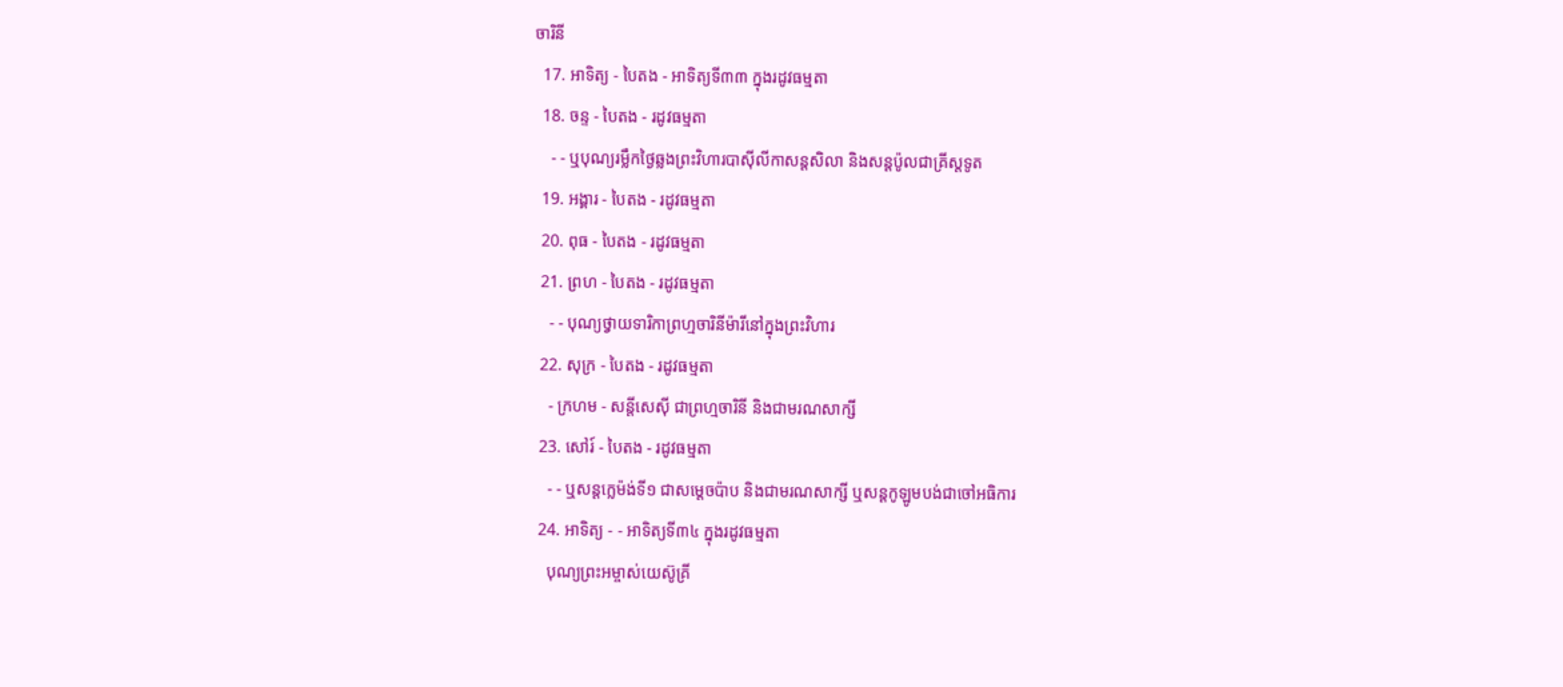ចារិនី
  17. អាទិត្យ - បៃតង - អាទិត្យទី៣៣ ក្នុងរដូវធម្មតា
  18. ចន្ទ - បៃតង - រដូវធម្មតា
    - - ឬបុណ្យរម្លឹកថ្ងៃឆ្លងព្រះវិហារបាស៊ីលីកាសន្ដសិលា និងសន្ដប៉ូលជាគ្រីស្ដទូត
  19. អង្គារ - បៃតង - រដូវធម្មតា
  20. ពុធ - បៃតង - រដូវធម្មតា
  21. ព្រហ - បៃតង - រដូវធម្មតា
    - - បុណ្យថ្វាយទារិកាព្រហ្មចារិនីម៉ារីនៅក្នុងព្រះវិហារ
  22. សុក្រ - បៃតង - រដូវធម្មតា
    - ក្រហម - សន្ដីសេស៊ី ជាព្រហ្មចារិនី និងជាមរណសាក្សី
  23. សៅរ៍ - បៃតង - រដូវធម្មតា
    - - ឬសន្ដក្លេម៉ង់ទី១ ជាសម្ដេចប៉ាប និងជាមរណសាក្សី ឬសន្ដកូឡូមបង់ជាចៅអធិការ
  24. អាទិត្យ - - អាទិត្យទី៣៤ ក្នុងរដូវធម្មតា
    បុណ្យព្រះអម្ចាស់យេស៊ូគ្រី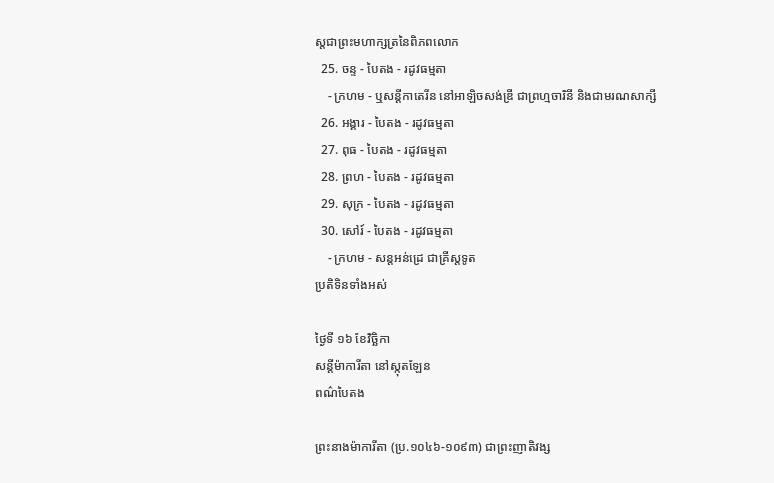ស្ដជាព្រះមហាក្សត្រនៃពិភពលោក
  25. ចន្ទ - បៃតង - រដូវធម្មតា
    - ក្រហម - ឬសន្ដីកាតេរីន នៅអាឡិចសង់ឌ្រី ជាព្រហ្មចារិនី និងជាមរណសាក្សី
  26. អង្គារ - បៃតង - រដូវធម្មតា
  27. ពុធ - បៃតង - រដូវធម្មតា
  28. ព្រហ - បៃតង - រដូវធម្មតា
  29. សុក្រ - បៃតង - រដូវធម្មតា
  30. សៅរ៍ - បៃតង - រដូវធម្មតា
    - ក្រហម - សន្ដអន់ដ្រេ ជាគ្រីស្ដទូត
ប្រតិទិនទាំងអស់

ថ្ងៃទី ១៦ ខែវិច្ឆិកា
សន្តីម៉ាការីតា នៅស្កុតឡែន
ពណ៌បៃតង

ព្រះនាងម៉ាការីតា (ប្រ.១០៤៦-១០៩៣) ជាព្រះញាតិវង្ស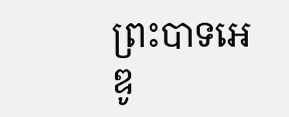ព្រះបាទអេឌូ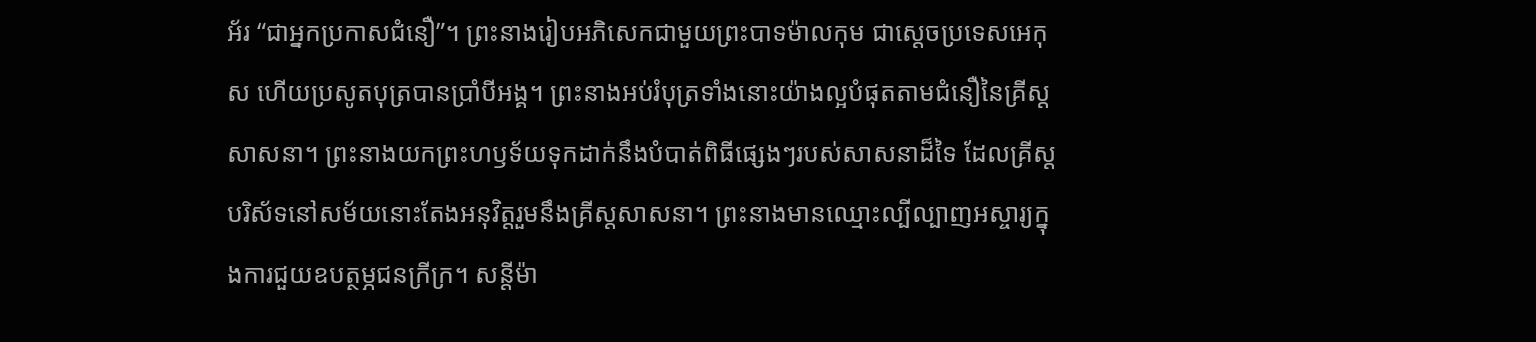អ័រ “ជាអ្នកប្រកាសជំនឿ”។ ព្រះនាងរៀបអភិសេកជាមួយព្រះបាទម៉ាលកុម ជាស្តេចប្រទេសអេកុស ហើយប្រសូតបុត្របានប្រាំបីអង្គ។ ព្រះនាងអប់រំបុត្រទាំងនោះយ៉ាងល្អបំផុតតាមជំនឿនៃគ្រីស្តសាសនា។ ព្រះនាងយកព្រះហឫទ័យទុកដាក់នឹងបំបាត់ពិធីផ្សេងៗរបស់សាសនាដ៏ទៃ ដែលគ្រីស្តបរិស័ទនៅសម័យនោះតែងអនុវិត្តរួមនឹងគ្រីស្តសាសនា។ ព្រះនាងមានឈ្មោះល្បីល្បាញអស្ចារ្យក្នុងការជួយឧបត្ថម្ភជនក្រីក្រ។ សន្តីម៉ា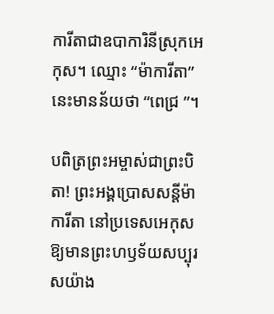ការីតាជាឧបាការិនីស្រុកអេកុស។ ឈ្មោះ “ម៉ាការីតា” នេះមានន័យថា “ពេជ្រ ”។

បពិត្រព្រះអម្ចាស់ជាព្រះបិតា! ព្រះអង្គប្រោសសន្តីម៉ាការីតា នៅប្រទេសអេកុសឱ្យមានព្រះហឫទ័យសប្បុរសយ៉ាង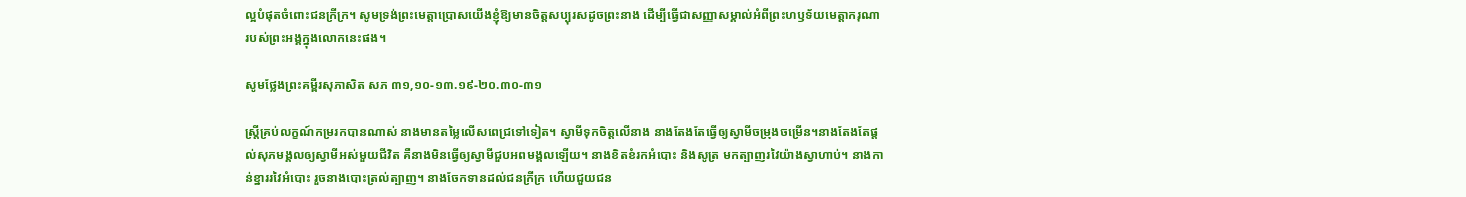ល្អបំផុតចំពោះជនក្រីក្រ។ សូមទ្រង់ព្រះមេត្តាប្រោសយើងខ្ញុំឱ្យមានចិត្តសប្បុរសដូចព្រះនាង ដើម្បីធ្វើជាសញ្ញាសម្គាល់អំពីព្រះហឫទ័យមេត្តាករុណារបស់ព្រះអង្គក្នុងលោកនេះផង។

សូមថ្លែងព្រះគម្ពីរសុភាសិត សភ ៣១,១០-១៣.១៩-២០.៣០-៣១

ស្ត្រីគ្រប់លក្ខណ៍កម្ររកបានណាស់ នាងមានតម្លៃលើសពេជ្រទៅទៀត។ ស្វាមីទុកចិត្តលើនាង នាងតែង‌តែធ្វើឲ្យស្វាមីចម្រុងចម្រើន។នាងតែង‌តែផ្តល់សុភមង្គលឲ្យស្វាមីអស់មួយជីវិត គឺនាងមិនធ្វើឲ្យស្វាមីជួបអពមង្គលឡើយ។ នាងខិត‌ខំរកអំបោះ និងសូត្រ មកត្បាញរវៃយ៉ាងស្វាហាប់។ នាងកាន់ខ្នាររវៃអំបោះ រួចនាងបោះត្រល់ត្បាញ។ នាងចែកទានដល់ជនក្រីក្រ ហើយជួយជន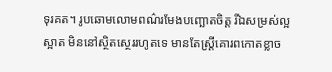ទុរគត។ រូបឆោមលោមពណ៌រមែងបញ្ឆោតចិត្ត រីឯសម្រស់ល្អស្អាត មិននៅស្ថិត‌ស្ថេររហូតទេ មានតែស្ត្រីគោរពកោតខ្លាច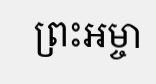ព្រះ‌អម្ចា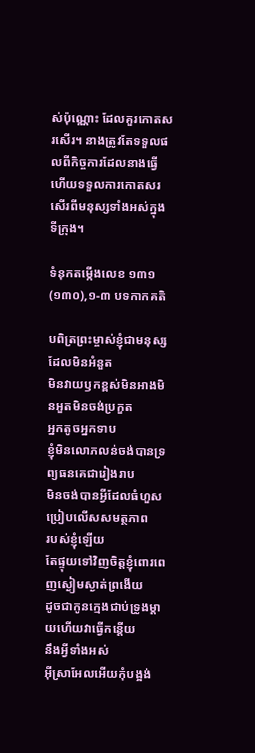ស់ប៉ុណ្ណោះ ដែលគួរកោតសរសើរ។ នាងត្រូវតែទទួលផលពីកិច្ច‌ការដែលនាងធ្វើ ហើយទទួលការកោតសរសើរពីមនុស្សទាំងអស់ក្នុងទី‌ក្រុង។

ទំនុកតម្កើងលេខ ១៣១ (១៣០),១-៣ បទកាកគតិ

បពិត្រព្រះម្ចាស់ខ្ញុំជាមនុស្សដែលមិនអំនួត
មិនវាយឫកខ្ពស់មិនអាងមិនអួតមិនចង់ប្រកួត
អ្នកតូចអ្នកទាប
ខ្ញុំមិនលោភលន់ចង់បានទ្រព្យធនគេជារៀងរាប
មិនចង់បានអ្វីដែលធំហួសប្រៀបលើសសមត្ថភាព
របស់ខ្ញុំឡើយ
តែផ្ទុយទៅវិញចិត្តខ្ញុំពោរពេញស្ងៀមស្ងាត់ព្រងើយ
ដូចជាកូនក្មេងជាប់ទ្រូងម្តាយហើយវាធ្វើកន្តើយ
នឹងអ្វីទាំងអស់
អ៊ីស្រាអែលអើយកុំបង្អង់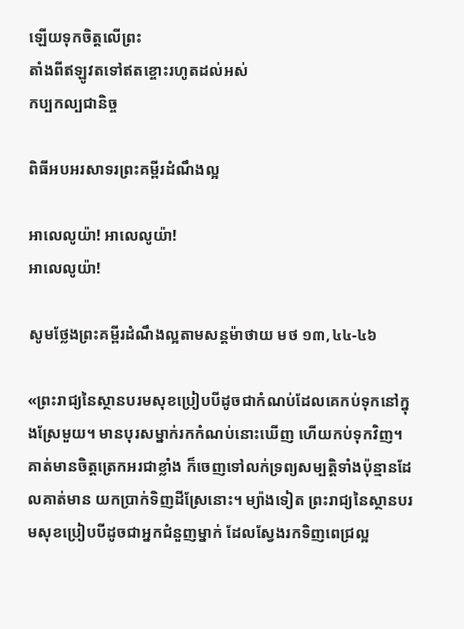ឡើយទុកចិត្តលើព្រះ
តាំងពីឥឡូវតទៅឥតខ្ចោះរហូតដល់អស់
កប្បកល្បជានិច្ច

ពិធីអបអរសាទរព្រះគម្ពីរដំណឹងល្អ

អាលេលូយ៉ា! អាលេលូយ៉ា!
អាលេលូយ៉ា!

សូមថ្លែងព្រះគម្ពីរដំណឹងល្អតាមសន្តម៉ាថាយ មថ ១៣,៤៤-៤៦

«ព្រះ‌រាជ្យនៃស្ថានបរម‌សុខប្រៀបបីដូចជាកំណប់ដែលគេកប់ទុកនៅក្នុងស្រែមួយ។ មានបុរសម្នាក់រកកំណប់នោះឃើញ ហើយកប់ទុកវិញ។ គាត់មានចិត្តត្រេកអរជាខ្លាំង ក៏ចេញទៅលក់ទ្រព្យ‌សម្បត្តិទាំងប៉ុន្មានដែលគាត់មាន យកប្រាក់ទិញដីស្រែនោះ។ ម្យ៉ាងទៀត ព្រះ‌រាជ្យនៃស្ថានបរម‌សុខប្រៀបបីដូចជាអ្នកជំនួញម្នាក់ ដែលស្វែងរកទិញពេជ្រល្អ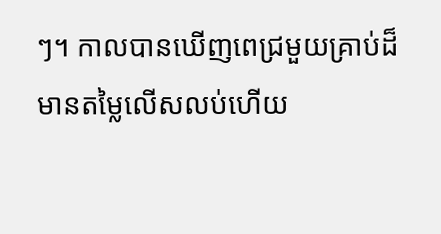ៗ។ កាលបានឃើញពេជ្រមួយគ្រាប់ដ៏មានតម្លៃលើស‌លប់ហើយ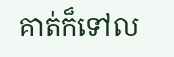គាត់ក៏ទៅល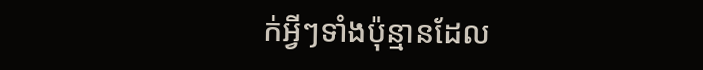ក់អ្វីៗទាំងប៉ុន្មានដែល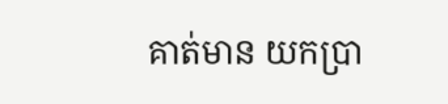គាត់មាន យកប្រា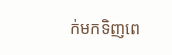ក់មកទិញពេ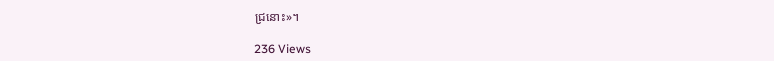ជ្រនោះ»។

236 Views